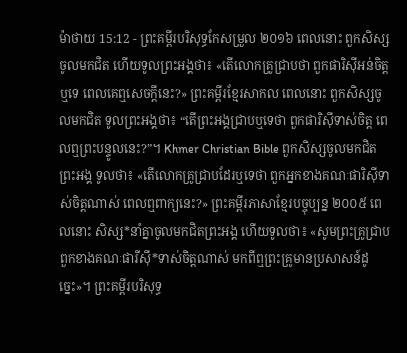ម៉ាថាយ 15:12 - ព្រះគម្ពីរបរិសុទ្ធកែសម្រួល ២០១៦ ពេលនោះ ពួកសិស្សចូលមកជិត ហើយទូលព្រះអង្គថា៖ «តើលោកគ្រូជ្រាបថា ពួកផារិស៊ីអន់ចិត្តឬទេ ពេលគេឮសេចក្តីនេះ?» ព្រះគម្ពីរខ្មែរសាកល ពេលនោះ ពួកសិស្សចូលមកជិត ទូលព្រះអង្គថា៖ “តើព្រះអង្គជ្រាបឬទេថា ពួកផារិស៊ីទាស់ចិត្ត ពេលឮព្រះបន្ទូលនេះ?”។ Khmer Christian Bible ពួកសិស្សចូលមកជិតព្រះអង្គ ទូលថា៖ «តើលោកគ្រូជ្រាបដែរឬទេថា ពួកអ្នកខាងគណៈផារិស៊ីទាស់ចិត្ដណាស់ ពេលឮពាក្យនេះ?» ព្រះគម្ពីរភាសាខ្មែរបច្ចុប្បន្ន ២០០៥ ពេលនោះ សិស្ស*នាំគ្នាចូលមកជិតព្រះអង្គ ហើយទូលថា៖ «សូមព្រះគ្រូជ្រាប ពួកខាងគណៈផារីស៊ី*ទាស់ចិត្តណាស់ មកពីឮព្រះគ្រូមានប្រសាសន៍ដូច្នេះ»។ ព្រះគម្ពីរបរិសុទ្ធ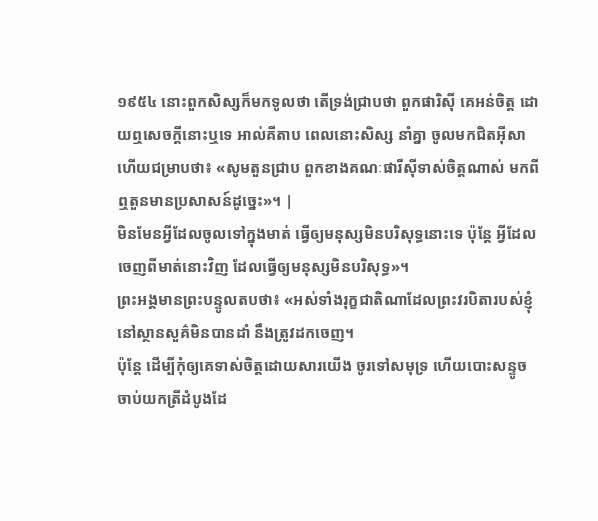១៩៥៤ នោះពួកសិស្សក៏មកទូលថា តើទ្រង់ជ្រាបថា ពួកផារិស៊ី គេអន់ចិត្ត ដោយឮសេចក្ដីនោះឬទេ អាល់គីតាប ពេលនោះសិស្ស នាំគ្នា ចូលមកជិតអ៊ីសាហើយជម្រាបថា៖ «សូមតួនជ្រាប ពួកខាងគណៈផារីស៊ីទាស់ចិត្ដណាស់ មកពីឮតួនមានប្រសាសន៍ដូច្នេះ»។ |
មិនមែនអ្វីដែលចូលទៅក្នុងមាត់ ធ្វើឲ្យមនុស្សមិនបរិសុទ្ធនោះទេ ប៉ុន្តែ អ្វីដែលចេញពីមាត់នោះវិញ ដែលធ្វើឲ្យមនុស្សមិនបរិសុទ្ធ»។
ព្រះអង្គមានព្រះបន្ទូលតបថា៖ «អស់ទាំងរុក្ខជាតិណាដែលព្រះវរបិតារបស់ខ្ញុំនៅស្ថានសួគ៌មិនបានដាំ នឹងត្រូវដកចេញ។
ប៉ុន្តែ ដើម្បីកុំឲ្យគេទាស់ចិត្តដោយសារយើង ចូរទៅសមុទ្រ ហើយបោះសន្ទូច ចាប់យកត្រីដំបូងដែ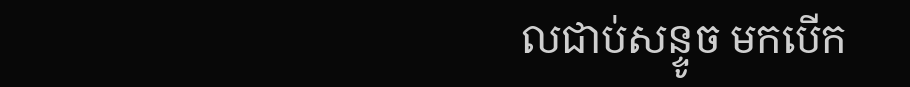លជាប់សន្ទូច មកបើក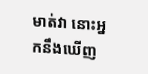មាត់វា នោះអ្នកនឹងឃើញ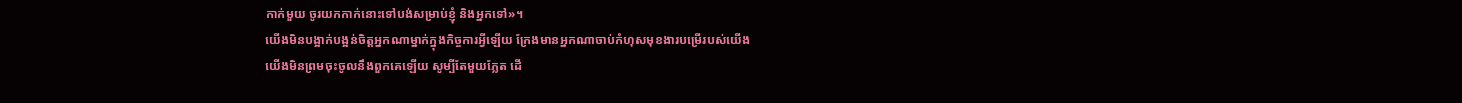កាក់មួយ ចូរយកកាក់នោះទៅបង់សម្រាប់ខ្ញុំ និងអ្នកទៅ»។
យើងមិនបង្អាក់បង្អន់ចិត្តអ្នកណាម្នាក់ក្នុងកិច្ចការអ្វីឡើយ ក្រែងមានអ្នកណាចាប់កំហុសមុខងារបម្រើរបស់យើង
យើងមិនព្រមចុះចូលនឹងពួកគេឡើយ សូម្បីតែមួយភ្លែត ដើ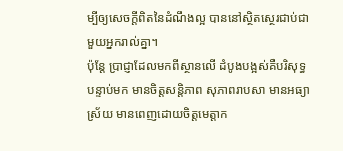ម្បីឲ្យសេចក្ដីពិតនៃដំណឹងល្អ បាននៅស្ថិតស្ថេរជាប់ជាមួយអ្នករាល់គ្នា។
ប៉ុន្តែ ប្រាជ្ញាដែលមកពីស្ថានលើ ដំបូងបង្អស់គឺបរិសុទ្ធ បន្ទាប់មក មានចិត្តសន្តិភាព សុភាពរាបសា មានអធ្យាស្រ័យ មានពេញដោយចិត្តមេត្តាក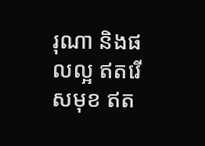រុណា និងផលល្អ ឥតរើសមុខ ឥត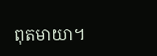ពុតមាយា។